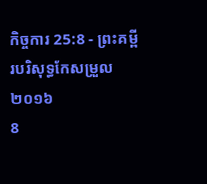កិច្ចការ 25:8 - ព្រះគម្ពីរបរិសុទ្ធកែសម្រួល ២០១៦
8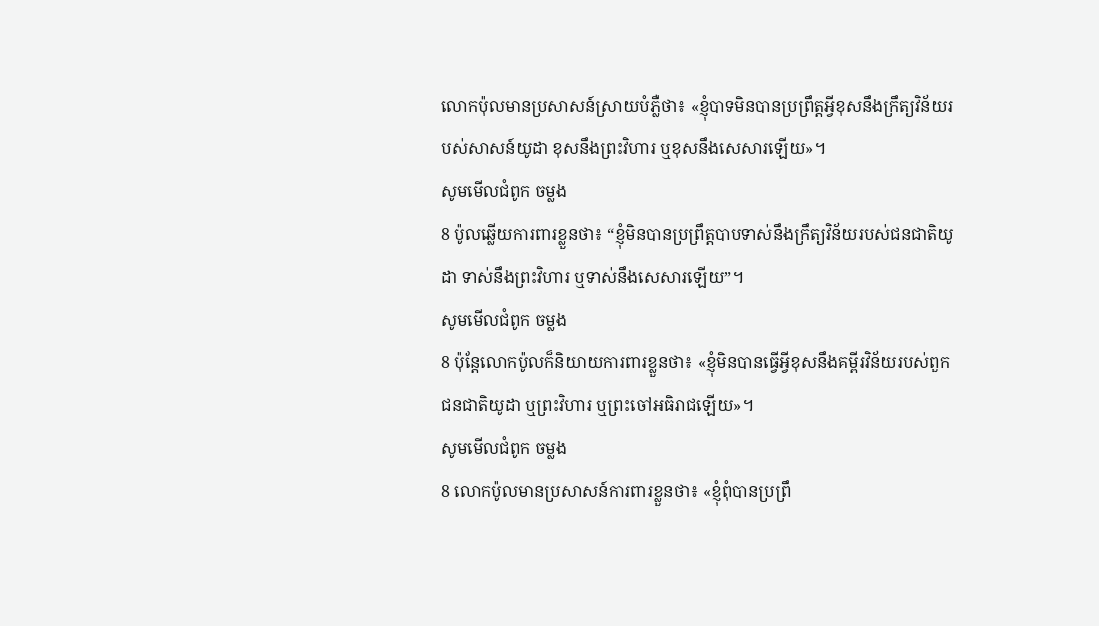លោកប៉ុលមានប្រសាសន៍ស្រាយបំភ្លឺថា៖ «ខ្ញុំបាទមិនបានប្រព្រឹត្តអ្វីខុសនឹងក្រឹត្យវិន័យរបស់សាសន៍យូដា ខុសនឹងព្រះវិហារ ឬខុសនឹងសេសារឡើយ»។
សូមមើលជំពូក ចម្លង
8 ប៉ូលឆ្លើយការពារខ្លួនថា៖ “ខ្ញុំមិនបានប្រព្រឹត្តបាបទាស់នឹងក្រឹត្យវិន័យរបស់ជនជាតិយូដា ទាស់នឹងព្រះវិហារ ឬទាស់នឹងសេសារឡើយ”។
សូមមើលជំពូក ចម្លង
8 ប៉ុន្ដែលោកប៉ូលក៏និយាយការពារខ្លួនថា៖ «ខ្ញុំមិនបានធ្វើអ្វីខុសនឹងគម្ពីរវិន័យរបស់ពួកជនជាតិយូដា ឬព្រះវិហារ ឬព្រះចៅអធិរាជឡើយ»។
សូមមើលជំពូក ចម្លង
8 លោកប៉ូលមានប្រសាសន៍ការពារខ្លួនថា៖ «ខ្ញុំពុំបានប្រព្រឹ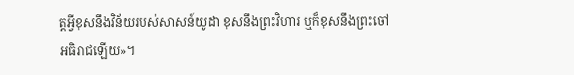ត្តអ្វីខុសនឹងវិន័យរបស់សាសន៍យូដា ខុសនឹងព្រះវិហារ ឬក៏ខុសនឹងព្រះចៅអធិរាជឡើយ»។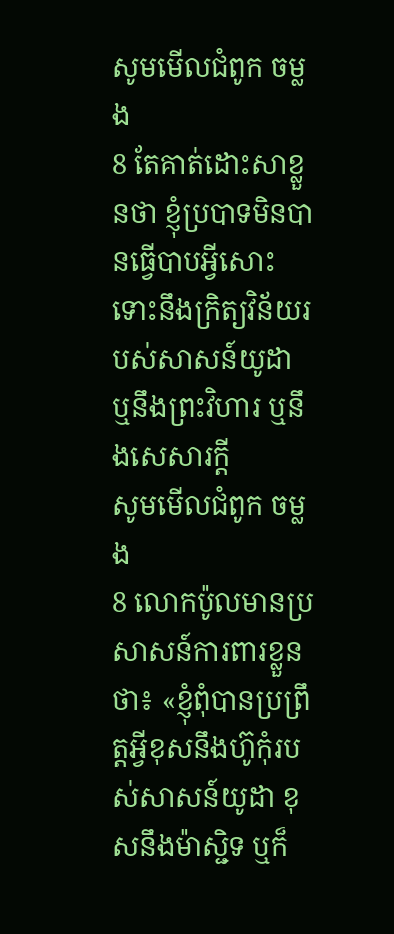សូមមើលជំពូក ចម្លង
8 តែគាត់ដោះសាខ្លួនថា ខ្ញុំប្របាទមិនបានធ្វើបាបអ្វីសោះ ទោះនឹងក្រិត្យវិន័យរបស់សាសន៍យូដា ឬនឹងព្រះវិហារ ឬនឹងសេសារក្តី
សូមមើលជំពូក ចម្លង
8 លោកប៉ូលមានប្រសាសន៍ការពារខ្លួនថា៖ «ខ្ញុំពុំបានប្រព្រឹត្ដអ្វីខុសនឹងហ៊ូកុំរបស់សាសន៍យូដា ខុសនឹងម៉ាស្ជិទ ឬក៏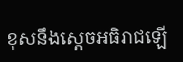ខុសនឹងស្តេចអធិរាជឡើ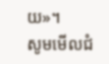យ»។
សូមមើលជំ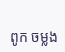ពូក ចម្លង